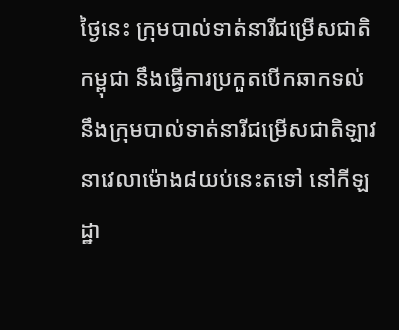ថ្ងៃនេះ ក្រុមបាល់ទាត់នារីជម្រើសជាតិកម្ពុជា នឹងធ្វើការប្រកួតបើកឆាកទល់នឹងក្រុមបាល់ទាត់នារីជម្រើសជាតិឡាវ នាវេលាម៉ោង៨យប់នេះតទៅ នៅកីឡដ្ឋា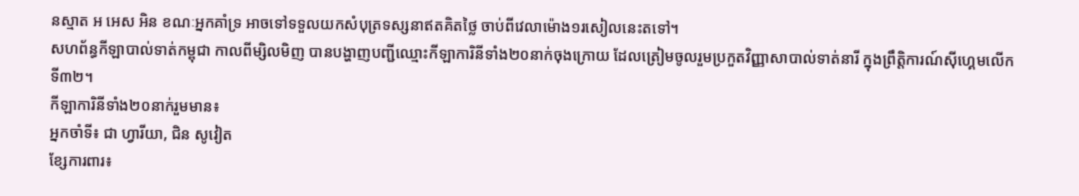នស្មាត អ អេស អិន ខណៈអ្នកគាំទ្រ អាចទៅទទួលយកសំបុត្រទស្សនាឥតគិតថ្លៃ ចាប់ពីវេលាម៉ោង១រសៀលនេះតទៅ។
សហព័ន្ធកីឡាបាល់ទាត់កម្ពុជា កាលពីម្សិលមិញ បានបង្ហាញបញ្ជីឈ្មោះកីឡាការិនីទាំង២០នាក់ចុងក្រោយ ដែលត្រៀមចូលរួមប្រកួតវិញ្ញាសាបាល់ទាត់នារី ក្នុងព្រឹត្តិការណ៍ស៊ីហ្គេមលើកទី៣២។
កីឡាការិនីទាំង២០នាក់រួមមាន៖
អ្នកចាំទី៖ ជា ហ្វារីយា, ជិន សូវៀត
ខ្សែការពារ៖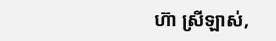ហ៊ា ស្រីឡាស់,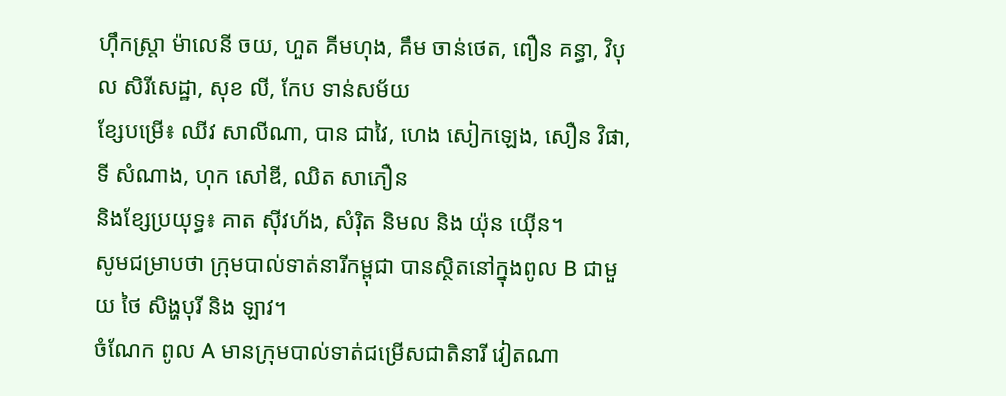ហ៊ឹកស្ត្រា ម៉ាលេនី ចយ, ហួត គីមហុង, គឹម ចាន់ថេត, ពឿន គន្ធា, វិបុល សិរីសេដ្ឋា, សុខ លី, កែប ទាន់សម័យ
ខ្សែបម្រើ៖ ឈីវ សាលីណា, បាន ជាវៃ, ហេង សៀកឡេង, សឿន វិផា, ទី សំណាង, ហុក សៅឌី, ឈិត សាភឿន
និងខ្សែប្រយុទ្ធ៖ គាត ស៊ីវហ័ង, សំរ៉ិត និមល និង យ៉ុន យ៉ើន។
សូមជម្រាបថា ក្រុមបាល់ទាត់នារីកម្ពុជា បានស្ថិតនៅក្នុងពូល B ជាមួយ ថៃ សិង្ហបុរី និង ឡាវ។
ចំណែក ពូល A មានក្រុមបាល់ទាត់ជម្រើសជាតិនារី វៀតណា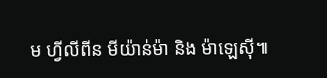ម ហ្វីលីពីន មីយ៉ាន់ម៉ា និង ម៉ាឡេស៊ី៕